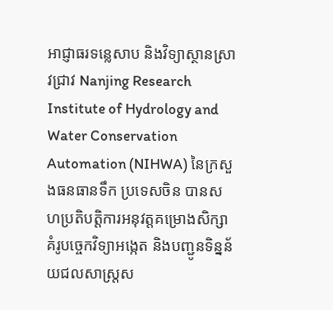អាជ្ញាធរទន្លេសាប និងវិទ្យាស្ថានស្រាវជ្រាវ Nanjing Research Institute of Hydrology and Water Conservation Automation (NIHWA) នៃក្រសួងធនធានទឹក ប្រទេសចិន បានសហប្រតិបត្តិការអនុវត្តគម្រោងសិក្សាគំរូបច្ចេកវិទ្យាអង្កេត និងបញ្ជូនទិន្នន័យជលសាស្ត្រស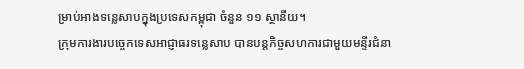ម្រាប់អាងទន្លេសាបក្នុងប្រទេសកម្ពុជា ចំនួន ១១ ស្ថានីយ។
ក្រុមការងារបច្ចេកទេសអាជ្ញាធរទន្លេសាប បានបន្តកិច្ចសហការជាមួយមន្ទីរជំនា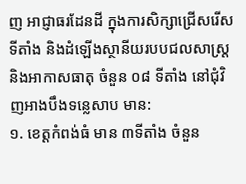ញ អាជ្ញាធរដែនដី ក្នុងការសិក្សាជ្រើសរើសទីតាំង និងដំឡើងស្ថានីយរបបជលសាស្ត្រ និងអាកាសធាតុ ចំនួន ០៨ ទីតាំង នៅជុំវិញអាងបឹងទន្លេសាប មាន:
១. ខេត្តកំពង់ធំ មាន ៣ទីតាំង ចំនួន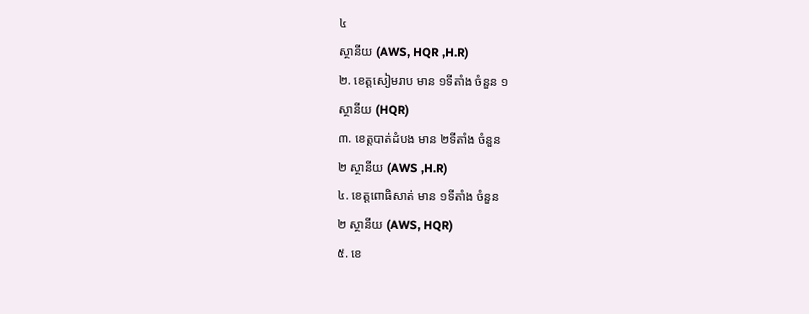៤
ស្ថានីយ (AWS, HQR ,H.R)
២. ខេត្តសៀមរាប មាន ១ទីតាំង ចំនួន ១
ស្ថានីយ (HQR)
៣. ខេត្តបាត់ដំបង មាន ២ទីតាំង ចំនួន
២ ស្ថានីយ (AWS ,H.R)
៤. ខេត្តពោធិសាត់ មាន ១ទីតាំង ចំនួន
២ ស្ថានីយ (AWS, HQR)
៥. ខេ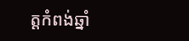ត្តកំពង់ឆ្នាំ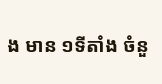ង មាន ១ទីតាំង ចំនួ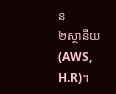ន
២ស្ថានីយ (AWS, H.R)។